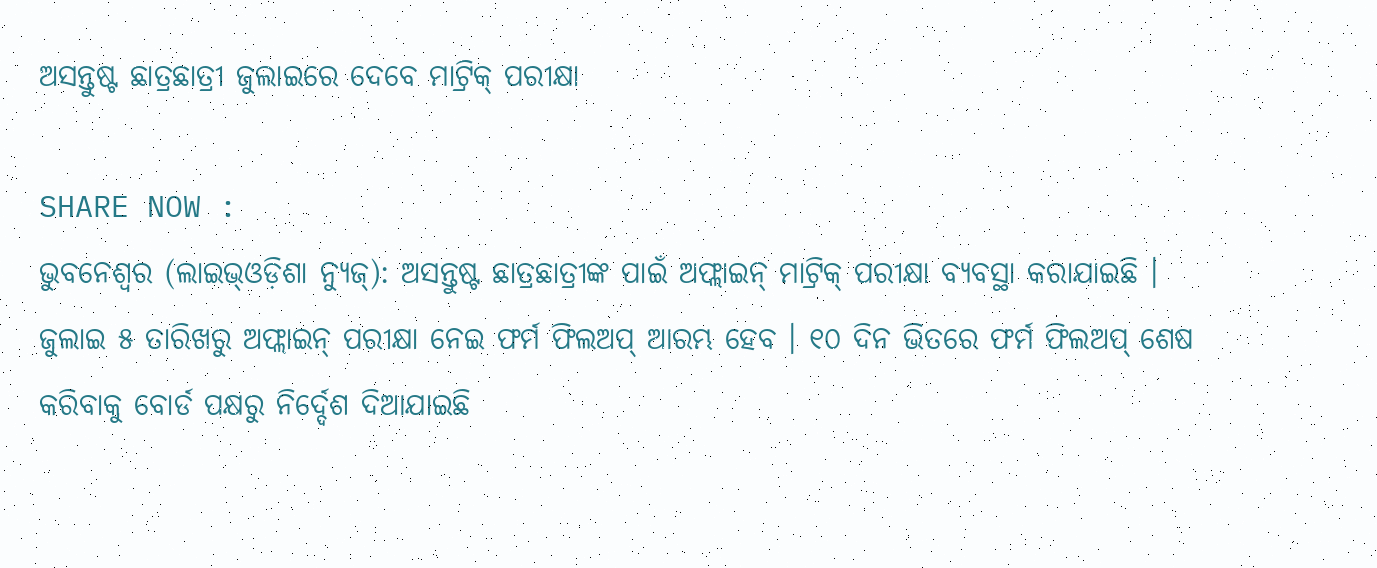ଅସନ୍ତୁଷ୍ଟ ଛାତ୍ରଛାତ୍ରୀ ଜୁଲାଇରେ ଦେବେ ମାଟ୍ରିକ୍ ପରୀକ୍ଷା

SHARE NOW :
ଭୁବନେଶ୍ୱର (ଲାଇଭ୍ଓଡ଼ିଶା ନ୍ୟୁଜ୍): ଅସନ୍ତୁଷ୍ଟ ଛାତ୍ରଛାତ୍ରୀଙ୍କ ପାଇଁ ଅଫ୍ଲାଇନ୍ ମାଟ୍ରିକ୍ ପରୀକ୍ଷା ବ୍ୟବସ୍ଥା କରାଯାଇଛି । ଜୁଲାଇ ୫ ତାରିଖରୁ ଅଫ୍ଲାଇନ୍ ପରୀକ୍ଷା ନେଇ ଫର୍ମ ଫିଲଅପ୍ ଆରମ୍ଭ ହେବ । ୧୦ ଦିନ ଭିତରେ ଫର୍ମ ଫିଲଅପ୍ ଶେଷ କରିବାକୁ ବୋର୍ଡ ପକ୍ଷରୁ ନିର୍ଦ୍ଦେଶ ଦିଆଯାଇଛି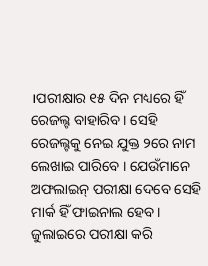।ପରୀକ୍ଷାର ୧୫ ଦିନ ମଧ୍ୟରେ ହିଁ ରେଜଲ୍ଟ ବାହାରିବ । ସେହି ରେଜଲ୍ଟକୁ ନେଇ ଯୁକ୍ତ ୨ରେ ନାମ ଲେଖାଇ ପାରିବେ । ଯେଉଁମାନେ ଅଫଲାଇନ୍ ପରୀକ୍ଷା ଦେବେ ସେହି ମାର୍କ ହିଁ ଫାଇନାଲ ହେବ। ଜୁଲାଇରେ ପରୀକ୍ଷା କରି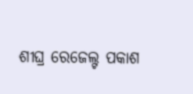ଶୀଘ୍ର ରେଜେଲ୍ଟ ପକାଶ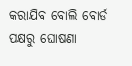କରାଯିବ ବୋଲି ବୋର୍ଡ ପକ୍ଷରୁ ଘୋଷଣା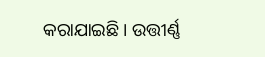କରାଯାଇଛି । ଉତ୍ତୀର୍ଣ୍ଣ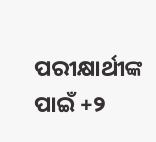ପରୀକ୍ଷାର୍ଥୀଙ୍କ ପାଇଁ +୨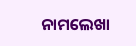ନାମଲେଖା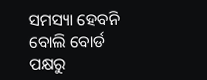ସମସ୍ୟା ହେବନି ବୋଲି ବୋର୍ଡ ପକ୍ଷରୁ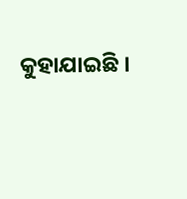କୁହାଯାଇଛି ।